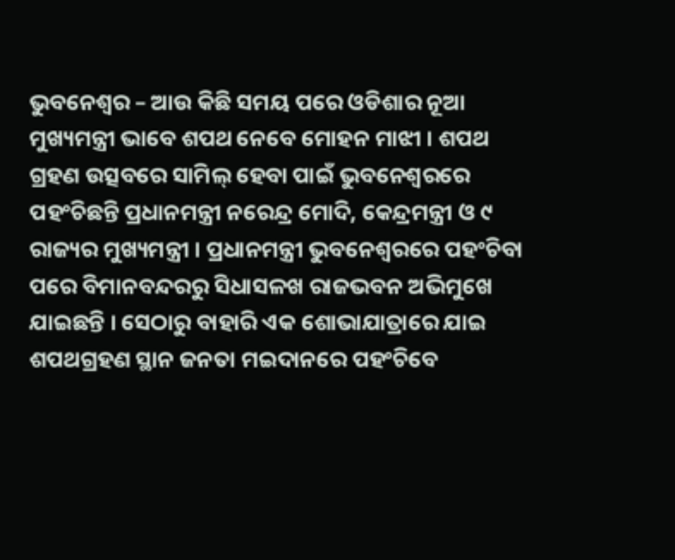ଭୁବନେଶ୍ୱର – ଆଉ କିଛି ସମୟ ପରେ ଓଡିଶାର ନୂଆ ମୁଖ୍ୟମନ୍ତ୍ରୀ ଭାବେ ଶପଥ ନେବେ ମୋହନ ମାଝୀ । ଶପଥ ଗ୍ରହଣ ଉତ୍ସବରେ ସାମିଲ୍ ହେବା ପାଇଁ ଭୁବନେଶ୍ୱରରେ ପହଂଚିଛନ୍ତି ପ୍ରଧାନମନ୍ତ୍ରୀ ନରେନ୍ଦ୍ର ମୋଦି, କେନ୍ଦ୍ରମନ୍ତ୍ରୀ ଓ ୯ ରାଜ୍ୟର ମୁଖ୍ୟମନ୍ତ୍ରୀ । ପ୍ରଧାନମନ୍ତ୍ରୀ ଭୁବନେଶ୍ୱରରେ ପହଂଚିବା ପରେ ବିମାନବନ୍ଦରରୁ ସିଧାସଳଖ ରାଜଭବନ ଅଭିମୁଖେ ଯାଇଛନ୍ତି । ସେଠାରୁ ବାହାରି ଏକ ଶୋଭାଯାତ୍ରାରେ ଯାଇ ଶପଥଗ୍ରହଣ ସ୍ଥାନ ଜନତା ମଇଦାନରେ ପହଂଚିବେ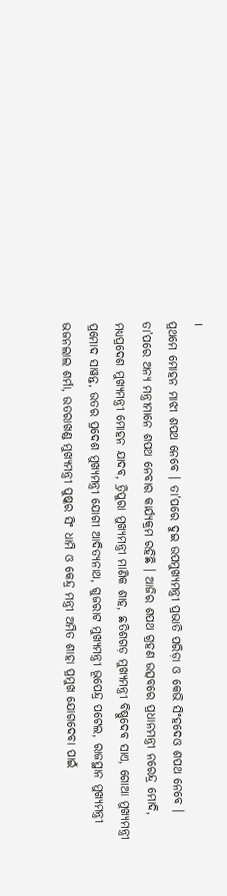।
ପ୍ରଥମେ ମୋହନ ମାଝୀ ଶପଥ ନେବେ । ତା’ପରେ ଦୁଇ ଉପମୁଖ୍ୟମନ୍ତ୍ରୀ ପ୍ରଭାତି ପରିଡ଼ା ଓ କେଭି ସିଂହଦେଓ ଶପଥ ନେବେ । ତା’ପରେ ଅନ୍ୟ ମନ୍ତ୍ରୀମାନେ ଶପଥ ନେବାର କାର୍ଯ୍ୟକ୍ରମ ରହିଛି । ଆଜିର ଶପଥ ଗ୍ରହଣ ଉତ୍ସବରେ ପ୍ରଧାନମନ୍ତ୍ରୀ ନରେନ୍ଦ୍ର ମୋଦି, ମଧ୍ୟପ୍ରଦେଶ ମୁଖ୍ୟମନ୍ତ୍ରୀ ମୋହନ ଯାଦବ, ତ୍ରିପୁରା ମୁଖ୍ୟମନ୍ତ୍ରୀ ମାଣିକ ଶାହ, ଛତିଶଗଡ଼ ମୁଖ୍ୟମନ୍ତ୍ରୀ ବିଷ୍ଣୁଦେବ ସାଏ, ଗୋଆ ମୁଖ୍ୟମନ୍ତ୍ରୀ ପ୍ରମୋଦ ସାୱନ୍ତ, ଉତର ପ୍ରଦେଶ ମୁଖ୍ୟମନ୍ତ୍ରୀ ଯୋଗୀ ଆଦିତ୍ୟନାଥ, ଗୁଜରାଟ ମୁଖ୍ୟମନ୍ତ୍ରୀ ଭୂପେନ୍ଦ୍ର ପଟେଲ, ରାଜସ୍ଥାନ ମୁଖ୍ୟମନ୍ତ୍ରୀ ଭଜନଲାଲ ଶର୍ମା, ଉତରାଖଣ୍ଡ ମୁଖ୍ୟମନ୍ତ୍ରୀ ପୁଷ୍କର ସିଂ ଧାମି ଓ କେନ୍ଦ୍ର ମନ୍ତ୍ରୀ ଅମିତ ଶାହା ପ୍ରମୁଖ ଯୋଗଦେବା ପାଇଁ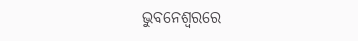ଭୁବନେଶ୍ୱରରେ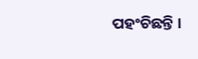ପହଂଚିଛନ୍ତି ।